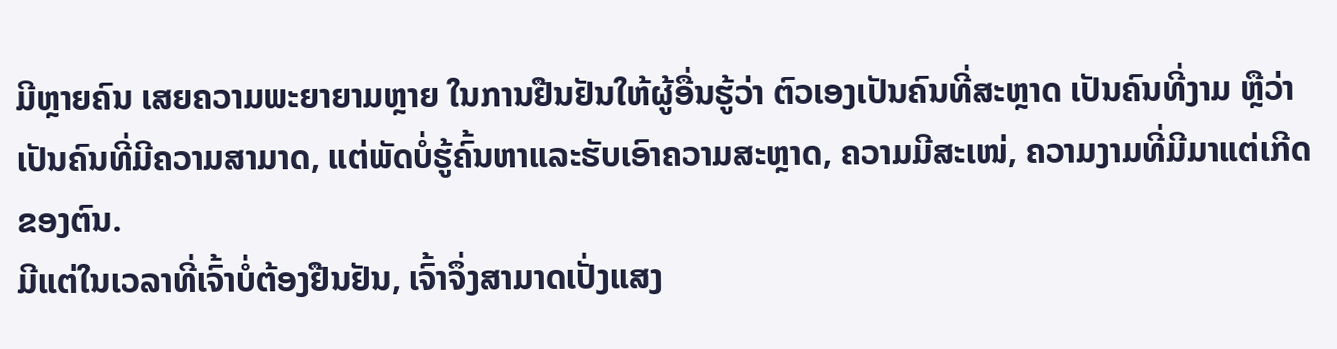ມີຫຼາຍຄົນ ເສຍຄວາມພະຍາຍາມຫຼາຍ ໃນການຢືນຢັນໃຫ້ຜູ້ອື່ນຮູ້ວ່າ ຕົວເອງເປັນຄົນທີ່ສະຫຼາດ ເປັນຄົນທີ່ງາມ ຫຼືວ່າ ເປັນຄົນທີ່ມີຄວາມສາມາດ, ແຕ່ພັດບໍ່ຮູ້ຄົ້ນຫາແລະຮັບເອົາຄວາມສະຫຼາດ, ຄວາມມີສະເໜ່, ຄວາມງາມທີ່ມີມາແຕ່ເກີດຂອງຕົນ.
ມີແຕ່ໃນເວລາທີ່ເຈົ້າບໍ່ຕ້ອງຢືນຢັນ, ເຈົ້າຈຶ່ງສາມາດເປັ່ງແສງ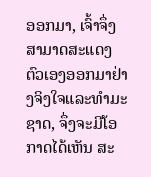ອອກມາ, ເຈົ້າຈຶ່ງສາມາດສະແດງຕົວເອງອອກມາຢ່າງຈິງໃຈແລະທຳມະຊາດ, ຈຶ່ງຈະມີໂອກາດໄດ້ເຫັນ ສະ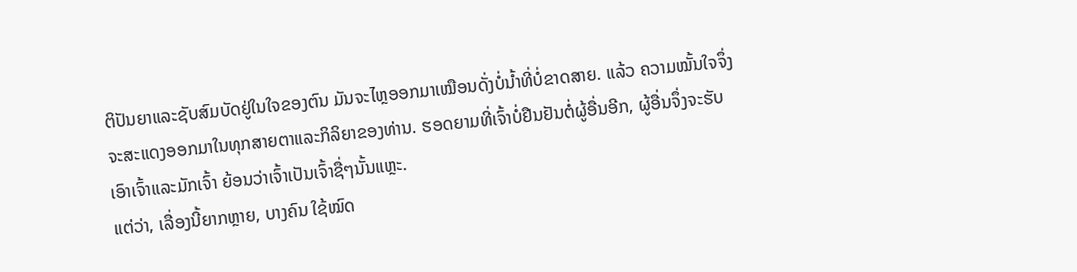ຕິປັນຍາແລະຊັບສົມບັດຢູ່ໃນໃຈຂອງຕົນ ມັນຈະໄຫຼອອກມາເໝືອນດັ່ງບໍ່ນ້ຳທີ່ບໍ່ຂາດສາຍ. ແລ້ວ ຄວາມໝັ້ນໃຈຈຶ່ງຈະສະແດງອອກມາໃນທຸກສາຍຕາແລະກິລິຍາຂອງທ່ານ. ຮອດຍາມທີ່ເຈົ້າບໍ່ຢືນຢັນຕໍ່ຜູ້ອື່ນອີກ, ຜູ້ອື່ນຈຶ່ງຈະຮັບເອົາເຈົ້າແລະມັກເຈົ້າ ຍ້ອນວ່າເຈົ້າເປັນເຈົ້າຊື່ໆນັ້ນແຫຼະ.
ແຕ່ວ່າ, ເລື່ອງນີ້ຍາກຫຼາຍ, ບາງຄົນ ໃຊ້ໝົດ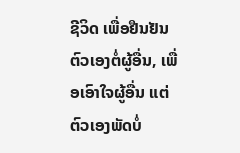ຊີວິດ ເພື່ອຢືນຢັນຕົວເອງຕໍ່ຜູ້ອື່ນ, ເພື່ອເອົາໃຈຜູ້ອື່ນ ແຕ່ຕົວເອງພັດບໍ່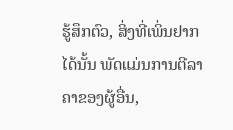ຮູ້ສຶກຕົວ, ສິ່ງທີ່ເພິ່ນຢາກໄດ້ນັ້ນ ພັດແມ່ນການຕີລາຄາຂອງຜູ້ອື່ນ,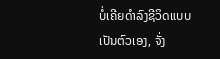ບໍ່ເຄີຍດຳລົງຊີວິດແບບເປັນຕົວເອງ, ຈັ່ງ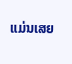ແມ່ນເສຍ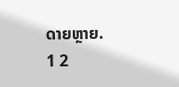ດາຍຫຼາຍ.
1 2